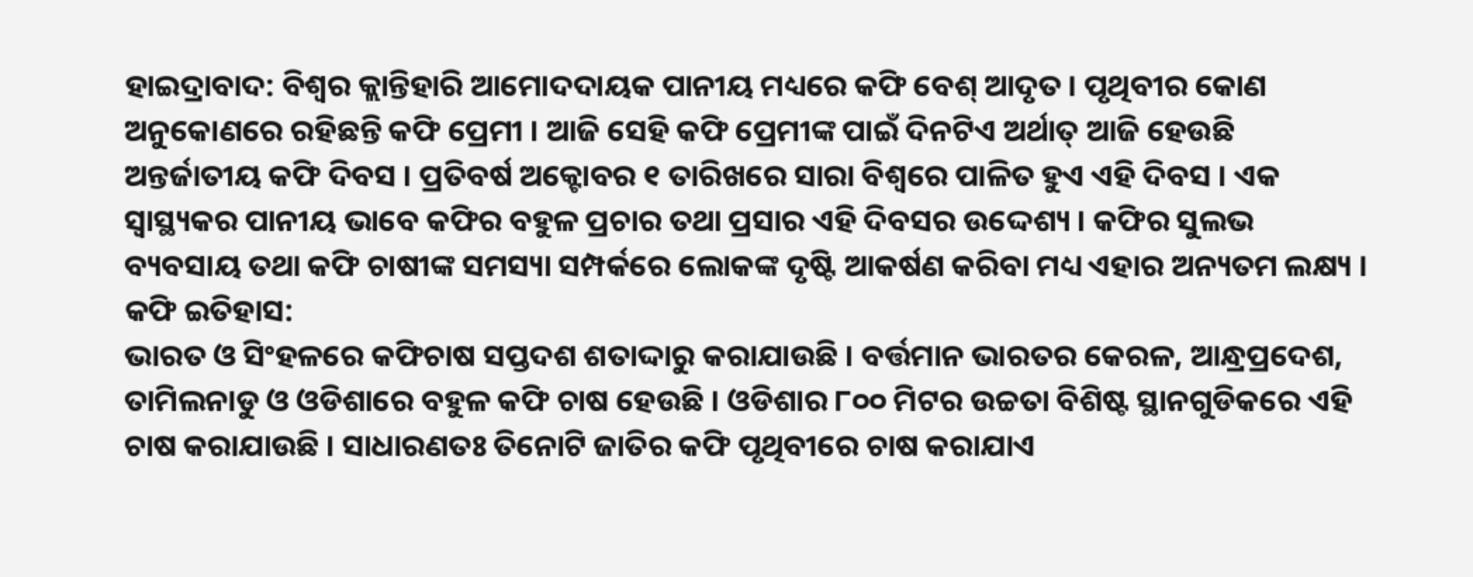ହାଇଦ୍ରାବାଦ: ବିଶ୍ବର କ୍ଲାନ୍ତିହାରି ଆମୋଦଦାୟକ ପାନୀୟ ମଧ୍ୟରେ କଫି ବେଶ୍ ଆଦୃତ । ପୃଥିବୀର କୋଣ ଅନୁକୋଣରେ ରହିଛନ୍ତି କଫି ପ୍ରେମୀ । ଆଜି ସେହି କଫି ପ୍ରେମୀଙ୍କ ପାଇଁ ଦିନଟିଏ ଅର୍ଥାତ୍ ଆଜି ହେଉଛି ଅନ୍ତର୍ଜାତୀୟ କଫି ଦିବସ । ପ୍ରତିବର୍ଷ ଅକ୍ଟୋବର ୧ ତାରିଖରେ ସାରା ବିଶ୍ବରେ ପାଳିତ ହୁଏ ଏହି ଦିବସ । ଏକ ସ୍ବାସ୍ଥ୍ୟକର ପାନୀୟ ଭାବେ କଫିର ବହୁଳ ପ୍ରଚାର ତଥା ପ୍ରସାର ଏହି ଦିବସର ଉଦ୍ଦେଶ୍ୟ । କଫିର ସୁଲଭ ବ୍ୟବସାୟ ତଥା କଫି ଚାଷୀଙ୍କ ସମସ୍ୟା ସମ୍ପର୍କରେ ଲୋକଙ୍କ ଦୃଷ୍ଟି ଆକର୍ଷଣ କରିବା ମଧ୍ୟ ଏହାର ଅନ୍ୟତମ ଲକ୍ଷ୍ୟ ।
କଫି ଇତିହାସ:
ଭାରତ ଓ ସିଂହଳରେ କଫିଚାଷ ସପ୍ତଦଶ ଶତାଦ୍ଦାରୁ କରାଯାଉଛି । ବର୍ତ୍ତମାନ ଭାରତର କେରଳ, ଆନ୍ଧ୍ରପ୍ରଦେଶ, ତାମିଲନାଡୁ ଓ ଓଡିଶାରେ ବହୁଳ କଫି ଚାଷ ହେଉଛି । ଓଡିଶାର ୮୦୦ ମିଟର ଉଚ୍ଚତା ବିଶିଷ୍ଟ ସ୍ଥାନଗୁଡିକରେ ଏହି ଚାଷ କରାଯାଉଛି । ସାଧାରଣତଃ ତିନୋଟି ଜାତିର କଫି ପୃଥିବୀରେ ଚାଷ କରାଯାଏ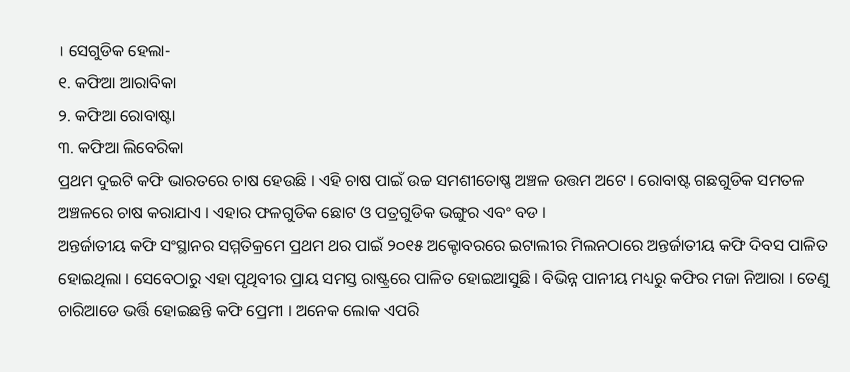। ସେଗୁଡିକ ହେଲା-
୧. କଫିଆ ଆରାବିକା
୨. କଫିଆ ରୋବାଷ୍ଟା
୩. କଫିଆ ଲିବେରିକା
ପ୍ରଥମ ଦୁଇଟି କଫି ଭାରତରେ ଚାଷ ହେଉଛି । ଏହି ଚାଷ ପାଇଁ ଉଚ୍ଚ ସମଶୀତୋଷ୍ଣ ଅଞ୍ଚଳ ଉତ୍ତମ ଅଟେ । ରୋବାଷ୍ଟ ଗଛଗୁଡିକ ସମତଳ ଅଞ୍ଚଳରେ ଚାଷ କରାଯାଏ । ଏହାର ଫଳଗୁଡିକ ଛୋଟ ଓ ପତ୍ରଗୁଡିକ ଭଙ୍ଗୁର ଏବଂ ବଡ ।
ଅନ୍ତର୍ଜାତୀୟ କଫି ସଂସ୍ଥାନର ସମ୍ମତିକ୍ରମେ ପ୍ରଥମ ଥର ପାଇଁ ୨୦୧୫ ଅକ୍ଟୋବରରେ ଇଟାଲୀର ମିଲନଠାରେ ଅନ୍ତର୍ଜାତୀୟ କଫି ଦିବସ ପାଳିତ ହୋଇଥିଲା । ସେବେଠାରୁ ଏହା ପୃଥିବୀର ପ୍ରାୟ ସମସ୍ତ ରାଷ୍ଟ୍ରରେ ପାଳିତ ହୋଇଆସୁଛି । ବିଭିନ୍ନ ପାନୀୟ ମଧ୍ୟରୁ କଫିର ମଜା ନିଆରା । ତେଣୁ ଚାରିଆଡେ ଭର୍ତ୍ତି ହୋଇଛନ୍ତି କଫି ପ୍ରେମୀ । ଅନେକ ଲୋକ ଏପରି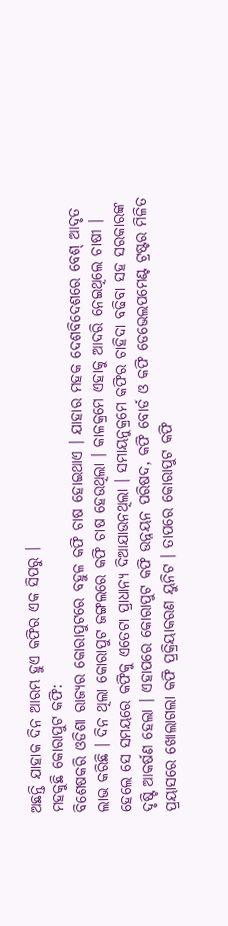ଅଛନ୍ତି ଯାହାକ ଦିନ ଆରମ୍ଭ ହୁଏ କଫିର ଏକ ସିପରୁ ।
ମହକୁଛି କୋରାପୁଟ କଫି:
ବିଶେଷକରି ଓଡିଶା ରାଜ୍ୟର କୋରାପୁଟରେ ବହୁଳ କଫି ଚାଷ ହୋଇଥାଏ । ଯାହାର ମହକ ଦେଶବିଦେଶରେ ବେଶ୍ ଆଦୃତ ଲାଭ କରିଛି । ଦିନ ଥିଲା କୋରାପୁଟ ଜଙ୍ଗଲରେ କଫି ଚାଷ ହେଉଥିଲା । କାଳକ୍ରମେ ଏହାକୁ ଆଦରି ନେଇଥିଲେ ଚାଷୀ । ହେଲେ ସେ ସମୟରେ କଫିକୁ ଏତେଟା ପ୍ରାଧାନ୍ୟ ଦିଆଯାଉନଥିଲା । ସମାୟନୁକ୍ରମେ କଫିର ଚାହିଦା ବଢିବା ସହ ସରକାରଙ୍କ ଦୃଷ୍ଟି ଆକର୍ଷଣ ହେଲା । ଏହାପରେ କୋରାପୁଟ କଫି ଉନ୍ନୟନ ପରିଷଦ, କଫି ବୋର୍ଡ ଓ କଫି ଡେଭେଲପମେଣ୍ଟ ଟ୍ରଷ୍ଟର ମିଳିତ ପ୍ରୟାସରେ ଖୋଲାଗଲା କଫି ପ୍ରକ୍ରିୟାକରଣ ୟୁନିଟ । ତାପରେ କୋରାପୁଟ କଫି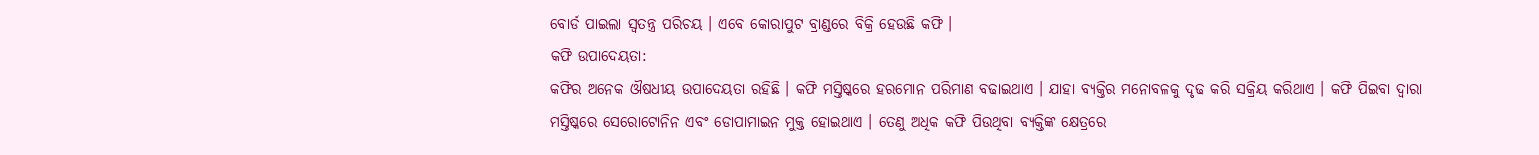ବୋର୍ଡ ପାଇଲା ସ୍ବତନ୍ତ୍ର ପରିଚୟ । ଏବେ କୋରାପୁଟ ବ୍ରାଣ୍ଡରେ ବିକ୍ରି ହେଉଛି କଫି ।
କଫି ଉପାଦେୟତା:
କଫିର ଅନେକ ଔଷଧୀୟ ଉପାଦେୟତା ରହିଛି । କଫି ମସ୍ତିଷ୍କରେ ହରମୋନ ପରିମାଣ ବଢାଇଥାଏ । ଯାହା ବ୍ୟକ୍ତିର ମନୋବଳକୁ ଦୃଢ କରି ସକ୍ରିୟ କରିଥାଏ । କଫି ପିଇବା ଦ୍ବାରା ମସ୍ତିଷ୍କରେ ସେରୋଟୋନିନ ଏବଂ ଡୋପାମାଇନ ମୁକ୍ତ ହୋଇଥାଏ । ତେଣୁ ଅଧିକ କଫି ପିଉଥିବା ବ୍ୟକ୍ତିଙ୍କ କ୍ଷେତ୍ରରେ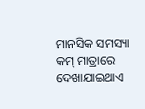ମାନସିକ ସମସ୍ୟା କମ୍ ମାତ୍ରାରେ ଦେଖାଯାଇଥାଏ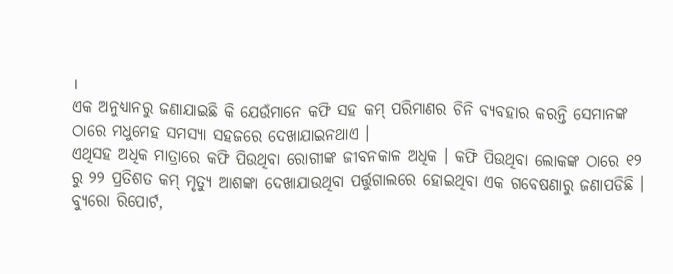।
ଏକ ଅନୁଧ୍ୟାନରୁ ଜଣାଯାଇଛି କି ଯେଉଁମାନେ କଫି ସହ କମ୍ ପରିମାଣର ଚିନି ବ୍ୟବହାର କରନ୍ତି ସେମାନଙ୍କ ଠାରେ ମଧୁମେହ ସମସ୍ୟା ସହଜରେ ଦେଖାଯାଇନଥାଏ ।
ଏଥିସହ ଅଧିକ ମାତ୍ରାରେ କଫି ପିଉଥିବା ରୋଗୀଙ୍କ ଜୀବନକାଳ ଅଧିକ । କଫି ପିଉଥିବା ଲୋକଙ୍କ ଠାରେ ୧୨ ରୁ ୨୨ ପ୍ରତିଶତ କମ୍ ମୃତ୍ୟୁ ଆଶଙ୍କା ଦେଖାଯାଉଥିବା ପର୍ତ୍ତୁଗାଲରେ ହୋଇଥିବା ଏକ ଗବେଷଣାରୁ ଜଣାପଡିଛି ।
ବ୍ୟୁରୋ ରିପୋର୍ଟ,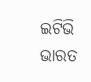ଇଟିଭି ଭାରତ